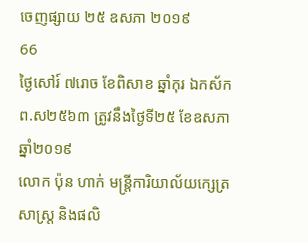ចេញផ្សាយ ២៥ ឧសភា ២០១៩
66
ថ្ងៃសៅរ៍ ៧រោច ខែពិសាខ ឆ្នាំកុរ ឯកស័ក ព.ស២៥៦៣ ត្រូវនឹងថ្ងៃទី២៥ ខែឧសភា ឆ្នាំ២០១៩
លោក ប៉ុន ហាក់ មន្ត្រីការិយាល័យក្សេត្រសាស្ត្រ និងផលិ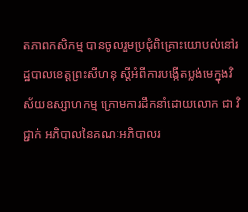តភាពកសិកម្ម បានចូលរួមប្រជុំពិគ្រោះយោបល់នៅរដ្ឋបាលខេត្តព្រះសីហនុ ស្តីអំពីការបង្កើតប្លង់មេក្នុងវិស័យឧស្សាហកម្ម ក្រោមការដឹកនាំដោយលោក ជា វិជ្ជាក់ អភិបាលនៃគណៈអភិបាលរ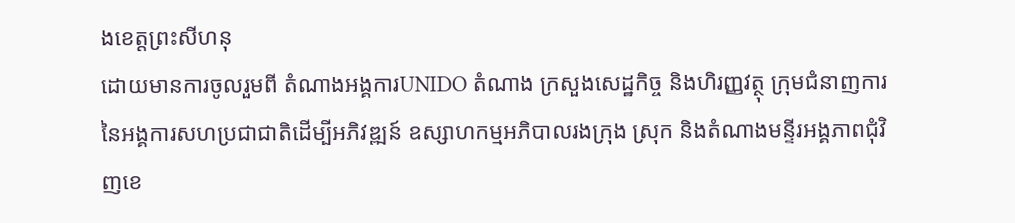ងខេត្តព្រះសីហនុ
ដោយមានការចូលរួមពី តំណាងអង្គការUNIDO តំណាង ក្រសួងសេដ្ឋកិច្ច និងហិរញ្ញវត្ថុ ក្រុមជំនាញការនៃអង្គការសហប្រជាជាតិដើម្បីអភិវឌ្ឍន៍ ឧស្សាហកម្មអភិបាលរងក្រុង ស្រុក និងតំណាងមន្ទីរអង្គភាពជុំវិញខេ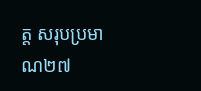ត្ត សរុបប្រមាណ២៧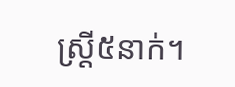ស្រ្តី៥នាក់។